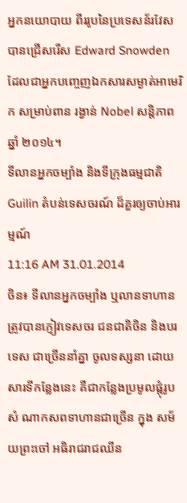អ្នកនយោបាយ ពីររូបនៃប្រទេសន័រវែស បានជ្រើសរើស Edward Snowden ដែលជាអ្នកបញ្ចេញឯកសារសម្ងាត់អាមេរិក សម្រាប់ពាន រង្វាន់ Nobel សន្ដិភាព ឆ្នាំ ២០១៤។
ទីលានអ្នកចម្បាំង និងទីក្រុងធម្មជាតិ Guilin តំបន់ទេសចរណ៍ ដ៏គួរឲ្យចាប់អារម្មណ៍
11:16 AM 31.01.2014
ចិន៖ ទីលានអ្នកចម្បាំង ឬលានទាហាន ត្រូវបានភ្ញៀវទេសចរ ជនជាតិចិន និងបរទេស ជាច្រើននាំគ្នា ចូលទស្សនា ដោយសារទីកន្លែងនេះ គឺជាកន្លែងប្រមូលផ្តុំរូបសំ ណាកសពទាហានជាច្រើន ក្នុង សម័យព្រះចៅ អធិរាជរាជឈីន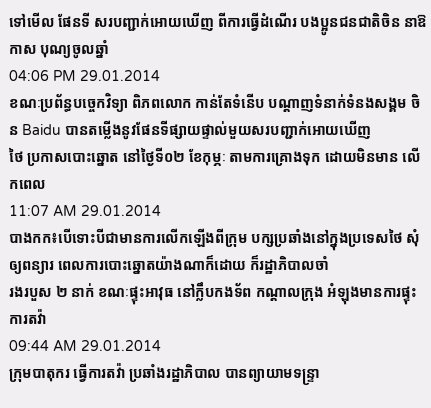ទៅមើល ផែនទី សរបញ្ជាក់អោយឃើញ ពីការធ្វើដំណើរ បងប្អូនជនជាតិចិន នាឱកាស បុណ្យចូលឆ្នាំ
04:06 PM 29.01.2014
ខណៈប្រព័ន្ធបច្ចេកវិទ្យា ពិភពលោក កាន់តែទំនើប បណ្តាញទំនាក់ទំនងសង្គម ចិន Baidu បានតម្លើងនូវផែនទីផ្សាយផ្ទាល់មួយសរបញ្ជាក់អោយឃើញ
ថៃ ប្រកាសបោះឆ្នោត នៅថ្ងៃទី០២ ខែកុម្ភៈ តាមការគ្រោងទុក ដោយមិនមាន លើកពេល
11:07 AM 29.01.2014
បាងកក៖បើទោះបីជាមានការលើកឡើងពីក្រុម បក្សប្រឆាំងនៅក្នុងប្រទេសថៃ សុំឲ្យពន្យារ ពេលការបោះឆ្នោតយ៉ាងណាក៏ដោយ ក៏រដ្ឋាភិបាលចាំ
រងរបួស ២ នាក់ ខណៈផ្ទុះអាវុធ នៅក្លឹបកងទ័ព កណ្តាលក្រុង អំឡុងមានការផ្ទុះ ការតវ៉ា
09:44 AM 29.01.2014
ក្រុមបាតុករ ធ្វើការតវ៉ា ប្រឆាំងរដ្ឋាភិបាល បានព្យាយាមទន្ទ្រា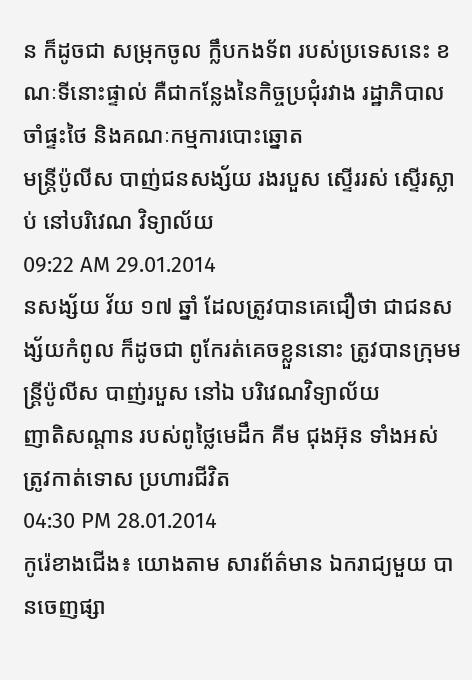ន ក៏ដូចជា សម្រុកចូល ក្លឹបកងទ័ព របស់ប្រទេសនេះ ខណៈទីនោះផ្ទាល់ គឺជាកន្លែងនៃកិច្ចប្រជុំរវាង រដ្ឋាភិបាល ចាំផ្ទះថៃ និងគណៈកម្មការបោះឆ្នោត
មន្រ្តីប៉ូលីស បាញ់ជនសង្ស័យ រងរបួស ស្ទើររស់ ស្ទើរស្លាប់ នៅបរិវេណ វិទ្យាល័យ
09:22 AM 29.01.2014
នសង្ស័យ វ័យ ១៧ ឆ្នាំ ដែលត្រូវបានគេជឿថា ជាជនសង្ស័យកំពូល ក៏ដូចជា ពូកែរត់គេចខ្លួននោះ ត្រូវបានក្រុមមន្រ្តីប៉ូលីស បាញ់របួស នៅឯ បរិវេណវិទ្យាល័យ
ញាតិសណ្តាន របស់ពូថ្លៃមេដឹក គីម ជុងអ៊ុន ទាំងអស់ ត្រូវកាត់ទោស ប្រហារជីវិត
04:30 PM 28.01.2014
កូរ៉េខាងជើង៖ យោងតាម សារព័ត៌មាន ឯករាជ្យមួយ បានចេញផ្សា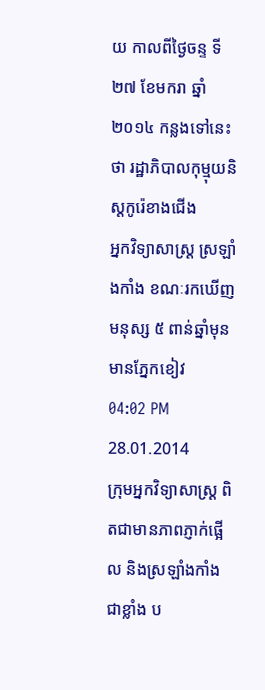យ កាលពីថ្ងៃចន្ទ ទី២៧ ខែមករា ឆ្នាំ ២០១៤ កន្លងទៅនេះថា រដ្ឋាភិបាលកុម្មុយនិស្តកូរ៉េខាងជើង
អ្នកវិទ្យាសាស្រ្ត ស្រឡាំងកាំង ខណៈរកឃើញ មនុស្ស ៥ ពាន់ឆ្នាំមុន មានភ្នែកខៀវ
04:02 PM 28.01.2014
ក្រុមអ្នកវិទ្យាសាស្រ្ត ពិតជាមានភាពភ្ញាក់ផ្អើល និងស្រឡាំងកាំង ជាខ្លាំង ប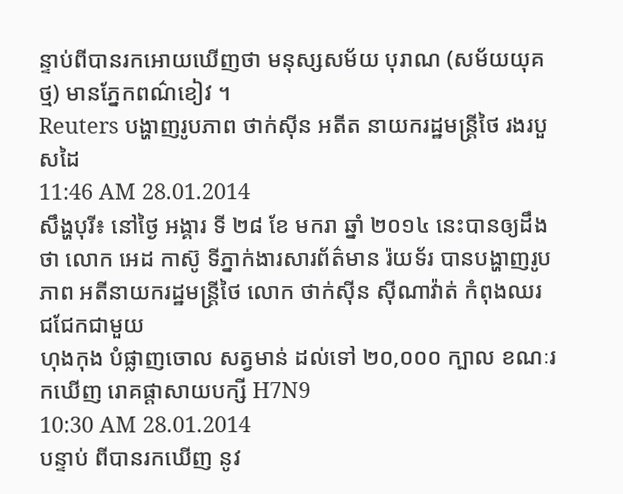ន្ទាប់ពីបានរកអោយឃើញថា មនុស្សសម័យ បុរាណ (សម័យយុគថ្ម) មានភ្នែកពណ៌ខៀវ ។
Reuters បង្ហាញរូបភាព ថាក់ស៊ីន អតីត នាយករដ្ឋមន្រ្តីថៃ រងរបួសដៃ
11:46 AM 28.01.2014
សឹង្ហបុរី៖ នៅថ្ងៃ អង្គារ ទី ២៨ ខែ មករា ឆ្នាំ ២០១៤ នេះបានឲ្យដឹងថា លោក អេដ កាស៊ូ ទីភ្នាក់ងារសារព័ត៌មាន រ៉យទ័រ បានបង្ហាញរូបភាព អតីនាយករដ្ឋមន្រ្តីថៃ លោក ថាក់ស៊ីន ស៊ីណាវ៉ាត់ កំពុងឈរ ជជែកជាមួយ
ហុងកុង បំផ្លាញចោល សត្វមាន់ ដល់ទៅ ២០,០០០ ក្បាល ខណៈរកឃើញ រោគផ្តាសាយបក្សី H7N9
10:30 AM 28.01.2014
បន្ទាប់ ពីបានរកឃើញ នូវ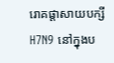រោគផ្តាសាយបក្សី H7N9 នៅក្នុងប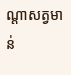ណ្តាសត្វមាន់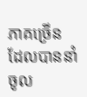ភាគច្រើន ដែលបាននាំចូល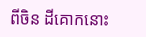ពីចិន ដីគោកនោះ